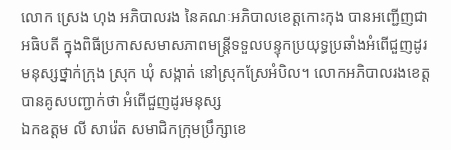លោក ស្រេង ហុង អភិបាលរង នៃគណៈអភិបាលខេត្តកោះកុង បានអញ្ជើញជាអធិបតី ក្នុងពិធីប្រកាសសមាសភាពមន្ត្រីទទួលបន្ទុកប្រយុទ្ធប្រឆាំងអំពើជួញដូរមនុស្សថ្នាក់ក្រុង ស្រុក ឃុំ សង្កាត់ នៅស្រុកស្រែអំបិល។ លោកអភិបាលរងខេត្ត បានគូសបញ្ជាក់ថា អំពើជួញដូរមនុស្ស
ឯកឧត្ដម លី សារ៉េត សមាជិកក្រុមប្រឹក្សាខេ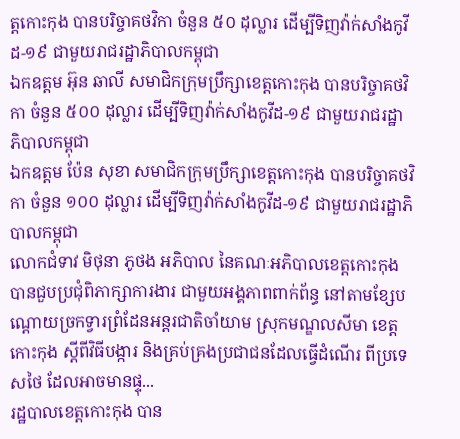ត្តកោះកុង បានបរិច្ចាគថវិកា ចំនួន ៥០ ដុល្លារ ដើម្បីទិញវ៉ាក់សាំងកូវីដ-១៩ ជាមួយរាជរដ្ឋាភិបាលកម្ពុជា
ឯកឧត្ដម អ៊ុន ឆាលី សមាជិកក្រុមប្រឹក្សាខេត្តកោះកុង បានបរិច្ចាគថវិកា ចំនួន ៥០០ ដុល្លារ ដើម្បីទិញវ៉ាក់សាំងកូវីដ-១៩ ជាមួយរាជរដ្ឋាភិបាលកម្ពុជា
ឯកឧត្ដម ប៉ែន សុខា សមាជិកក្រុមប្រឹក្សាខេត្តកោះកុង បានបរិច្ចាគថវិកា ចំនួន ១០០ ដុល្លារ ដើម្បីទិញវ៉ាក់សាំងកូវីដ-១៩ ជាមួយរាជរដ្ឋាភិបាលកម្ពុជា
លោកជំទាវ មិថុនា ភូថង អភិបាល នៃគណៈអភិបាលខេត្តកោះកុង បានជួបប្រជុំពិភាក្សាការងារ ជាមួយអង្គភាពពាក់ព័ន្ធ នៅតាមខ្សែបណ្ដោយច្រកទ្វារព្រំដែនអន្តរជាតិចាំយាម ស្រុកមណ្ឌលសីមា ខេត្តកោះកុង ស្ដីពីវិធីបង្ការ និងគ្រប់គ្រងប្រជាជនដែលធ្វើដំណើរ ពីប្រទេសថៃ ដែលអាចមានផ្ទុ...
រដ្ឋបាលខេត្តកោះកុង បាន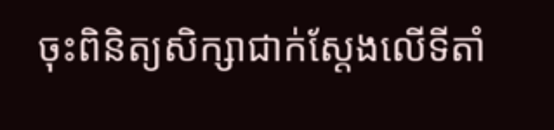ចុះពិនិត្យសិក្សាជាក់ស្ដែងលើទីតាំ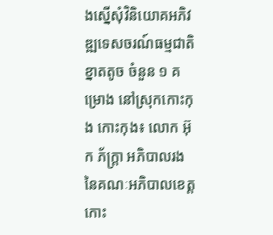ងស្នើសុំវិនិយោគអភិវឌ្ឍទេសចរណ៍ធម្មជាតិខ្នាតតូច ចំនួន ១ គម្រោង នៅស្រុកកោះកុង កោះកុង៖ លោក អ៊ុក ភ័ក្រ្តា អភិបាលរង នៃគណៈអភិបាលខេត្តកោះ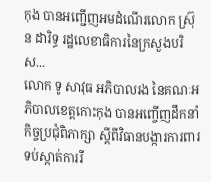កុង បានអញ្ជើញអមដំណើរលោក ស្រ៊ុន ដារិទ្ធ រដ្ឋលេខាធិការនៃក្រសួងបរិស...
លោក ទូ សាវុធ អភិបាលរង នៃគណៈអភិបាលខេត្តកោះកុង បានអញ្ចើញដឹកនាំកិច្ចប្រជុំពិភាក្សា ស្តីពីវិធានបង្ការការពារទប់ស្កាត់ការរី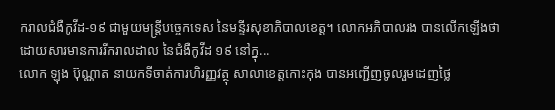ករាលជំងឺកូវីដ-១៩ ជាមួយមន្ត្រីបច្ចេកទេស នៃមន្ទីរសុខាភិបាលខេត្ត។ លោកអភិបាលរង បានលើកឡើងថា ដោយសារមានការរីករាលដាល នៃជំងឺកូវីដ ១៩ នៅក្នុ...
លោក ឡុង ប៊ុណ្ណាត នាយកទីចាត់ការហិរញ្ញវត្ថុ សាលាខេត្តកោះកុង បានអញ្ជើញចូលរួមដេញថ្លៃ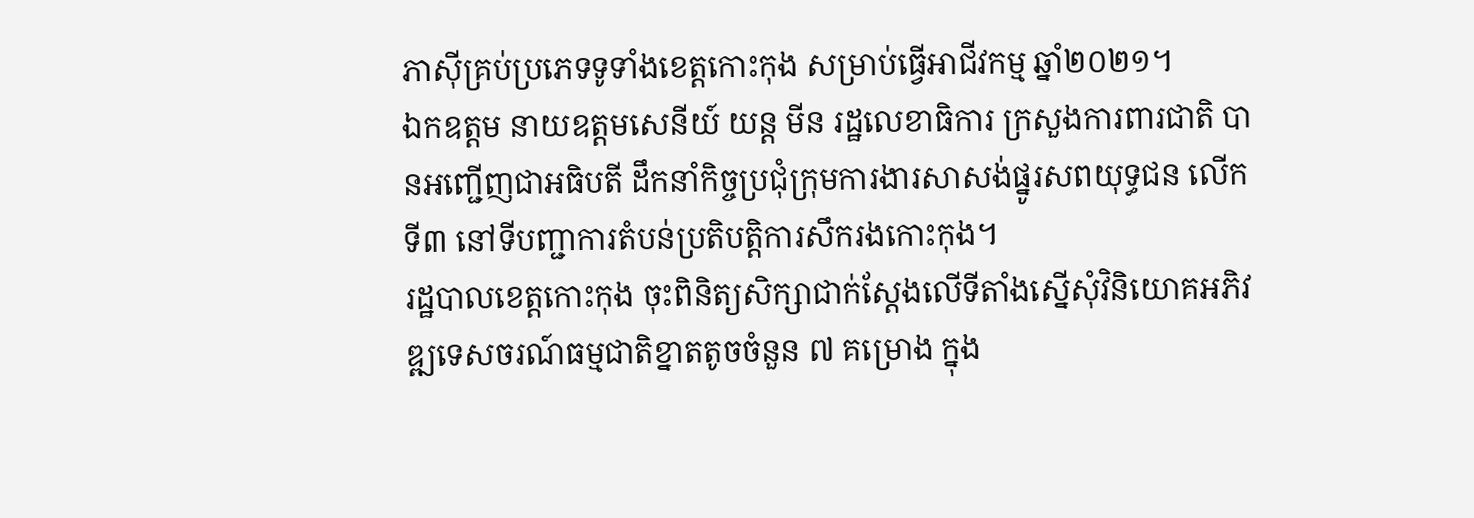ភាស៊ីគ្រប់ប្រភេទទូទាំងខេត្តកោះកុង សម្រាប់ធ្វើអាជីវកម្ម ឆ្នាំ២០២១។
ឯកឧត្តម នាយឧត្តមសេនីយ៍ យន្ត មីន រដ្ឋលេខាធិការ ក្រសួងការពារជាតិ បានអញ្ជើញជាអធិបតី ដឹកនាំកិច្ចប្រជុំក្រុមការងារសាសង់ផ្នូរសពយុទ្ធជន លេីកទី៣ នៅទីបញ្ជាការតំបន់ប្រតិបត្តិការសឹករងកោះកុង។
រដ្ឋបាលខេត្តកោះកុង ចុះពិនិត្យសិក្សាជាក់ស្ដែងលើទីតាំងស្នើសុំវិនិយោគអភិវឌ្ឍទេសចរណ៍ធម្មជាតិខ្នាតតូចចំនួន ៧ គម្រោង ក្នុង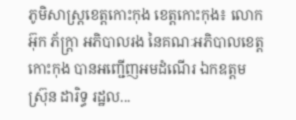ភូមិសាស្ត្រខេត្តកោះកុង ខេត្តកោះកុង៖ លោក អ៊ុក ភ័ក្រ្តា អភិបាលរង នៃគណៈអភិបាលខេត្តកោះកុង បានអញ្ជើញអមដំណើរ ឯកឧត្តម ស្រ៊ុន ដារិទ្ធ រដ្ឋល...